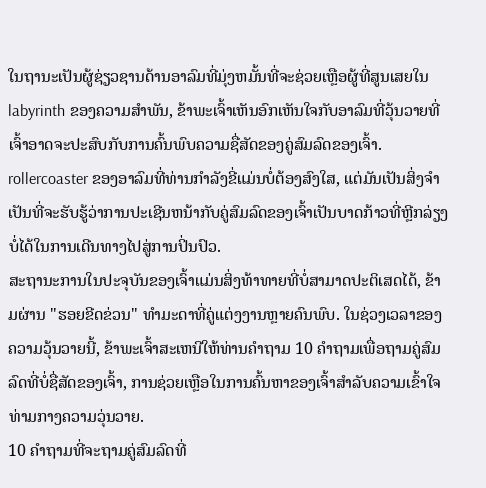ໃນຖານະເປັນຜູ້ຊ່ຽວຊານດ້ານອາລົມທີ່ມຸ່ງຫມັ້ນທີ່ຈະຊ່ວຍເຫຼືອຜູ້ທີ່ສູນເສຍໃນ labyrinth ຂອງຄວາມສໍາພັນ, ຂ້າພະເຈົ້າເຫັນອົກເຫັນໃຈກັບອາລົມທີ່ວຸ້ນວາຍທີ່ເຈົ້າອາດຈະປະສົບກັບການຄົ້ນພົບຄວາມຊື່ສັດຂອງຄູ່ສົມລົດຂອງເຈົ້າ. rollercoaster ຂອງອາລົມທີ່ທ່ານກໍາລັງຂີ່ແມ່ນບໍ່ຕ້ອງສົງໃສ, ແຕ່ມັນເປັນສິ່ງຈໍາເປັນທີ່ຈະຮັບຮູ້ວ່າການປະເຊີນຫນ້າກັບຄູ່ສົມລົດຂອງເຈົ້າເປັນບາດກ້າວທີ່ຫຼີກລ່ຽງບໍ່ໄດ້ໃນການເດີນທາງໄປສູ່ການປິ່ນປົວ.
ສະຖານະການໃນປະຈຸບັນຂອງເຈົ້າແມ່ນສິ່ງທ້າທາຍທີ່ບໍ່ສາມາດປະຕິເສດໄດ້, ຂ້າມຜ່ານ "ຮອຍຂີດຂ່ວນ" ທໍາມະດາທີ່ຄູ່ແຕ່ງງານຫຼາຍຄົນພົບ. ໃນຊ່ວງເວລາຂອງຄວາມວຸ້ນວາຍນີ້, ຂ້າພະເຈົ້າສະເຫນີໃຫ້ທ່ານຄໍາຖາມ 10 ຄໍາຖາມເພື່ອຖາມຄູ່ສົມລົດທີ່ບໍ່ຊື່ສັດຂອງເຈົ້າ, ການຊ່ວຍເຫຼືອໃນການຄົ້ນຫາຂອງເຈົ້າສໍາລັບຄວາມເຂົ້າໃຈທ່າມກາງຄວາມວຸ່ນວາຍ.
10 ຄໍາຖາມທີ່ຈະຖາມຄູ່ສົມລົດທີ່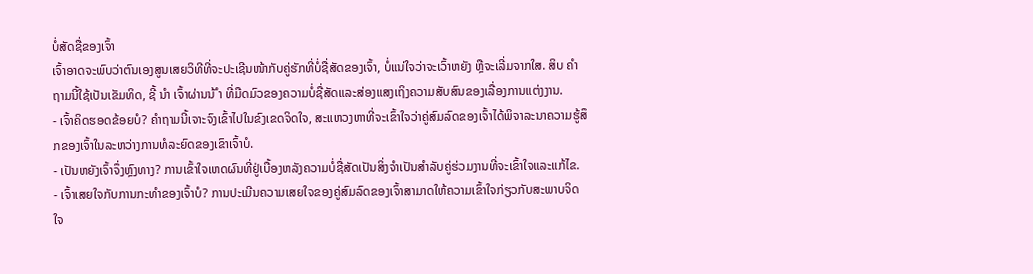ບໍ່ສັດຊື່ຂອງເຈົ້າ
ເຈົ້າອາດຈະພົບວ່າຕົນເອງສູນເສຍວິທີທີ່ຈະປະເຊີນໜ້າກັບຄູ່ຮັກທີ່ບໍ່ຊື່ສັດຂອງເຈົ້າ, ບໍ່ແນ່ໃຈວ່າຈະເວົ້າຫຍັງ ຫຼືຈະເລີ່ມຈາກໃສ. ສິບ ຄຳ ຖາມນີ້ໃຊ້ເປັນເຂັມທິດ, ຊີ້ ນຳ ເຈົ້າຜ່ານນ້ ຳ ທີ່ມືດມົວຂອງຄວາມບໍ່ຊື່ສັດແລະສ່ອງແສງເຖິງຄວາມສັບສົນຂອງເລື່ອງການແຕ່ງງານ.
- ເຈົ້າຄິດຮອດຂ້ອຍບໍ? ຄຳຖາມນີ້ເຈາະຈົງເຂົ້າໄປໃນຂົງເຂດຈິດໃຈ, ສະແຫວງຫາທີ່ຈະເຂົ້າໃຈວ່າຄູ່ສົມລົດຂອງເຈົ້າໄດ້ພິຈາລະນາຄວາມຮູ້ສຶກຂອງເຈົ້າໃນລະຫວ່າງການທໍລະຍົດຂອງເຂົາເຈົ້າບໍ.
- ເປັນຫຍັງເຈົ້າຈຶ່ງຫຼົງທາງ? ການເຂົ້າໃຈເຫດຜົນທີ່ຢູ່ເບື້ອງຫລັງຄວາມບໍ່ຊື່ສັດເປັນສິ່ງຈຳເປັນສຳລັບຄູ່ຮ່ວມງານທີ່ຈະເຂົ້າໃຈແລະແກ້ໄຂ.
- ເຈົ້າເສຍໃຈກັບການກະທໍາຂອງເຈົ້າບໍ? ການປະເມີນຄວາມເສຍໃຈຂອງຄູ່ສົມລົດຂອງເຈົ້າສາມາດໃຫ້ຄວາມເຂົ້າໃຈກ່ຽວກັບສະພາບຈິດໃຈ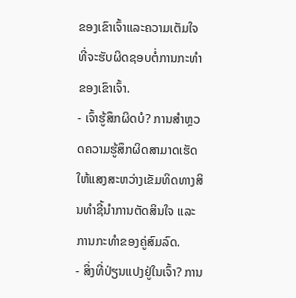ຂອງເຂົາເຈົ້າແລະຄວາມເຕັມໃຈທີ່ຈະຮັບຜິດຊອບຕໍ່ການກະທໍາຂອງເຂົາເຈົ້າ.
- ເຈົ້າຮູ້ສຶກຜິດບໍ? ການສຳຫຼວດຄວາມຮູ້ສຶກຜິດສາມາດເຮັດໃຫ້ແສງສະຫວ່າງເຂັມທິດທາງສິນທຳຊີ້ນຳການຕັດສິນໃຈ ແລະ ການກະທຳຂອງຄູ່ສົມລົດ.
- ສິ່ງທີ່ປ່ຽນແປງຢູ່ໃນເຈົ້າ? ການ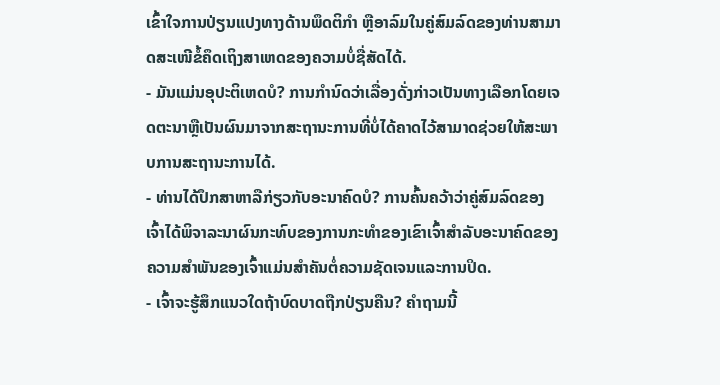ເຂົ້າໃຈການປ່ຽນແປງທາງດ້ານພຶດຕິກໍາ ຫຼືອາລົມໃນຄູ່ສົມລົດຂອງທ່ານສາມາດສະເໜີຂໍ້ຄຶດເຖິງສາເຫດຂອງຄວາມບໍ່ຊື່ສັດໄດ້.
- ມັນແມ່ນອຸປະຕິເຫດບໍ? ການກໍານົດວ່າເລື່ອງດັ່ງກ່າວເປັນທາງເລືອກໂດຍເຈດຕະນາຫຼືເປັນຜົນມາຈາກສະຖານະການທີ່ບໍ່ໄດ້ຄາດໄວ້ສາມາດຊ່ວຍໃຫ້ສະພາບການສະຖານະການໄດ້.
- ທ່ານໄດ້ປຶກສາຫາລືກ່ຽວກັບອະນາຄົດບໍ? ການຄົ້ນຄວ້າວ່າຄູ່ສົມລົດຂອງເຈົ້າໄດ້ພິຈາລະນາຜົນກະທົບຂອງການກະທໍາຂອງເຂົາເຈົ້າສໍາລັບອະນາຄົດຂອງຄວາມສໍາພັນຂອງເຈົ້າແມ່ນສໍາຄັນຕໍ່ຄວາມຊັດເຈນແລະການປິດ.
- ເຈົ້າຈະຮູ້ສຶກແນວໃດຖ້າບົດບາດຖືກປ່ຽນຄືນ? ຄໍາຖາມນີ້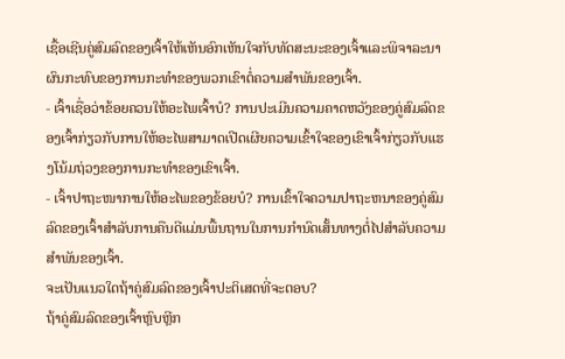ເຊື້ອເຊີນຄູ່ສົມລົດຂອງເຈົ້າໃຫ້ເຫັນອົກເຫັນໃຈກັບທັດສະນະຂອງເຈົ້າແລະພິຈາລະນາຜົນກະທົບຂອງການກະທໍາຂອງພວກເຂົາຕໍ່ຄວາມສໍາພັນຂອງເຈົ້າ.
- ເຈົ້າເຊື່ອວ່າຂ້ອຍຄວນໃຫ້ອະໄພເຈົ້າບໍ? ການປະເມີນຄວາມຄາດຫວັງຂອງຄູ່ສົມລົດຂອງເຈົ້າກ່ຽວກັບການໃຫ້ອະໄພສາມາດເປີດເຜີຍຄວາມເຂົ້າໃຈຂອງເຂົາເຈົ້າກ່ຽວກັບແຮງໂນ້ມຖ່ວງຂອງການກະທໍາຂອງເຂົາເຈົ້າ.
- ເຈົ້າປາຖະໜາການໃຫ້ອະໄພຂອງຂ້ອຍບໍ? ການເຂົ້າໃຈຄວາມປາຖະຫນາຂອງຄູ່ສົມລົດຂອງເຈົ້າສໍາລັບການຄືນດີແມ່ນພື້ນຖານໃນການກໍານົດເສັ້ນທາງຕໍ່ໄປສໍາລັບຄວາມສໍາພັນຂອງເຈົ້າ.
ຈະເປັນແນວໃດຖ້າຄູ່ສົມລົດຂອງເຈົ້າປະຕິເສດທີ່ຈະຕອບ?
ຖ້າຄູ່ສົມລົດຂອງເຈົ້າຫຼົບຫຼີກ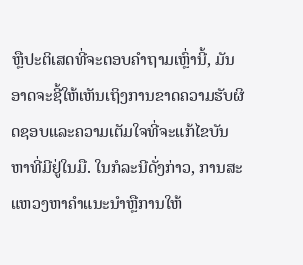ຫຼືປະຕິເສດທີ່ຈະຕອບຄໍາຖາມເຫຼົ່ານີ້, ມັນອາດຈະຊີ້ໃຫ້ເຫັນເຖິງການຂາດຄວາມຮັບຜິດຊອບແລະຄວາມເຕັມໃຈທີ່ຈະແກ້ໄຂບັນຫາທີ່ມີຢູ່ໃນມື. ໃນກໍລະນີດັ່ງກ່າວ, ການສະແຫວງຫາຄໍາແນະນໍາຫຼືການໃຫ້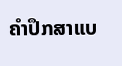ຄໍາປຶກສາແບ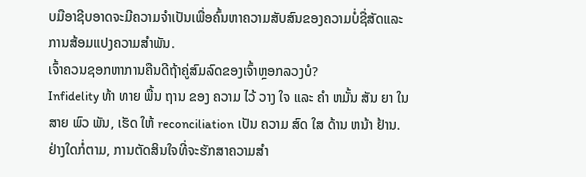ບມືອາຊີບອາດຈະມີຄວາມຈໍາເປັນເພື່ອຄົ້ນຫາຄວາມສັບສົນຂອງຄວາມບໍ່ຊື່ສັດແລະການສ້ອມແປງຄວາມສໍາພັນ.
ເຈົ້າຄວນຊອກຫາການຄືນດີຖ້າຄູ່ສົມລົດຂອງເຈົ້າຫຼອກລວງບໍ?
Infidelity ທ້າ ທາຍ ພື້ນ ຖານ ຂອງ ຄວາມ ໄວ້ ວາງ ໃຈ ແລະ ຄໍາ ຫມັ້ນ ສັນ ຍາ ໃນ ສາຍ ພົວ ພັນ, ເຮັດ ໃຫ້ reconciliation ເປັນ ຄວາມ ສົດ ໃສ ດ້ານ ຫນ້າ ຢ້ານ. ຢ່າງໃດກໍ່ຕາມ, ການຕັດສິນໃຈທີ່ຈະຮັກສາຄວາມສໍາ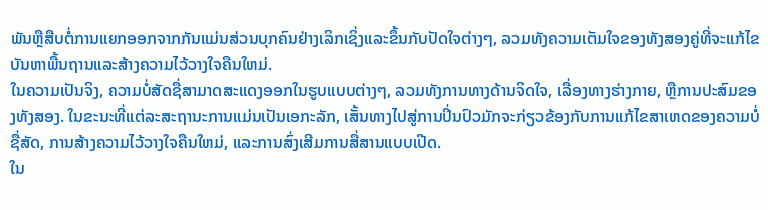ພັນຫຼືສືບຕໍ່ການແຍກອອກຈາກກັນແມ່ນສ່ວນບຸກຄົນຢ່າງເລິກເຊິ່ງແລະຂຶ້ນກັບປັດໃຈຕ່າງໆ, ລວມທັງຄວາມເຕັມໃຈຂອງທັງສອງຄູ່ທີ່ຈະແກ້ໄຂບັນຫາພື້ນຖານແລະສ້າງຄວາມໄວ້ວາງໃຈຄືນໃຫມ່.
ໃນຄວາມເປັນຈິງ, ຄວາມບໍ່ສັດຊື່ສາມາດສະແດງອອກໃນຮູບແບບຕ່າງໆ, ລວມທັງການທາງດ້ານຈິດໃຈ, ເລື່ອງທາງຮ່າງກາຍ, ຫຼືການປະສົມຂອງທັງສອງ. ໃນຂະນະທີ່ແຕ່ລະສະຖານະການແມ່ນເປັນເອກະລັກ, ເສັ້ນທາງໄປສູ່ການປິ່ນປົວມັກຈະກ່ຽວຂ້ອງກັບການແກ້ໄຂສາເຫດຂອງຄວາມບໍ່ຊື່ສັດ, ການສ້າງຄວາມໄວ້ວາງໃຈຄືນໃຫມ່, ແລະການສົ່ງເສີມການສື່ສານແບບເປີດ.
ໃນ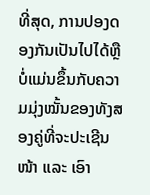ທີ່ສຸດ, ການປອງດອງກັນເປັນໄປໄດ້ຫຼືບໍ່ແມ່ນຂຶ້ນກັບຄວາມມຸ່ງໝັ້ນຂອງທັງສອງຄູ່ທີ່ຈະປະເຊີນໜ້າ ແລະ ເອົາ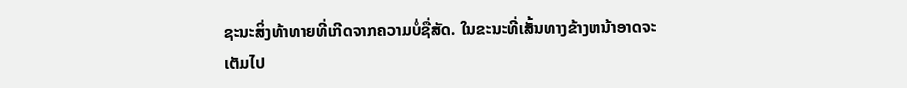ຊະນະສິ່ງທ້າທາຍທີ່ເກີດຈາກຄວາມບໍ່ຊື່ສັດ. ໃນຂະນະທີ່ເສັ້ນທາງຂ້າງຫນ້າອາດຈະເຕັມໄປ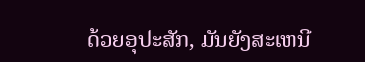ດ້ວຍອຸປະສັກ, ມັນຍັງສະເຫນີ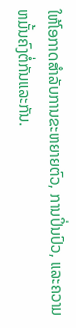ໃຫ້ໂອກາດສໍາລັບການຂະຫຍາຍຕົວ, ການປິ່ນປົວ, ແລະຄວາມຫມັ້ນຄົງຕໍ່ກັນແລະກັນ.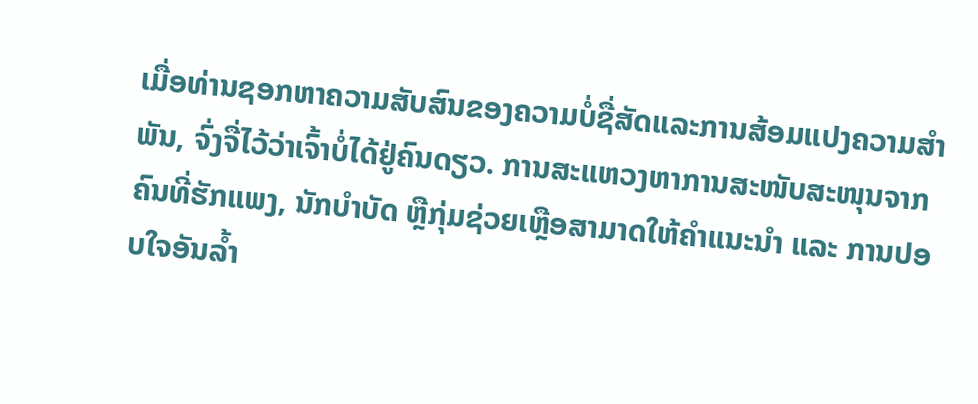ເມື່ອທ່ານຊອກຫາຄວາມສັບສົນຂອງຄວາມບໍ່ຊື່ສັດແລະການສ້ອມແປງຄວາມສໍາພັນ, ຈົ່ງຈື່ໄວ້ວ່າເຈົ້າບໍ່ໄດ້ຢູ່ຄົນດຽວ. ການສະແຫວງຫາການສະໜັບສະໜຸນຈາກຄົນທີ່ຮັກແພງ, ນັກບຳບັດ ຫຼືກຸ່ມຊ່ວຍເຫຼືອສາມາດໃຫ້ຄຳແນະນຳ ແລະ ການປອບໃຈອັນລ້ຳ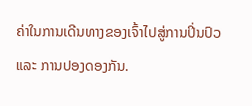ຄ່າໃນການເດີນທາງຂອງເຈົ້າໄປສູ່ການປິ່ນປົວ ແລະ ການປອງດອງກັນ.